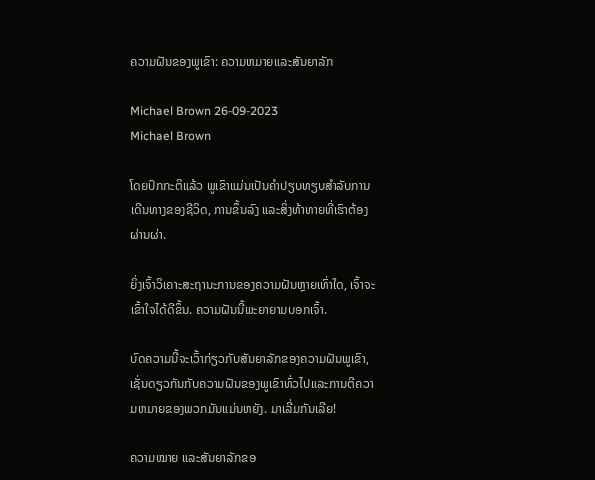ຄວາມຝັນຂອງພູເຂົາ: ຄວາມຫມາຍແລະສັນຍາລັກ

Michael Brown 26-09-2023
Michael Brown

ໂດຍປົກກະຕິແລ້ວ ພູເຂົາແມ່ນເປັນຄໍາປຽບທຽບສໍາລັບການເດີນທາງຂອງຊີວິດ, ການຂຶ້ນລົງ ແລະສິ່ງທ້າທາຍທີ່ເຮົາຕ້ອງຜ່ານຜ່າ.

ຍິ່ງເຈົ້າວິເຄາະສະຖານະການຂອງຄວາມຝັນຫຼາຍເທົ່າໃດ, ເຈົ້າຈະເຂົ້າໃຈໄດ້ດີຂຶ້ນ. ຄວາມຝັນນີ້ພະຍາຍາມບອກເຈົ້າ.

ບົດຄວາມນີ້ຈະເວົ້າກ່ຽວກັບສັນຍາລັກຂອງຄວາມຝັນພູເຂົາ, ເຊັ່ນດຽວກັນກັບຄວາມຝັນຂອງພູເຂົາທົ່ວໄປແລະການຕີຄວາມຫມາຍຂອງພວກມັນແມ່ນຫຍັງ. ມາເລີ່ມກັນເລີຍ!

ຄວາມໝາຍ ແລະສັນຍາລັກຂອ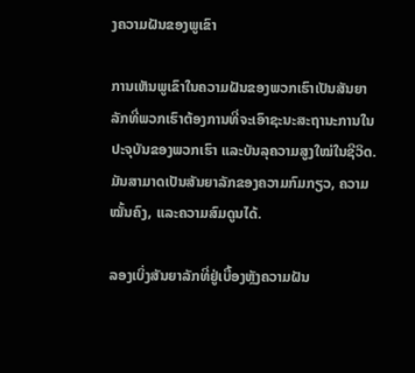ງຄວາມຝັນຂອງພູເຂົາ

ການເຫັນພູເຂົາໃນຄວາມຝັນຂອງພວກເຮົາເປັນສັນຍາລັກທີ່ພວກເຮົາຕ້ອງການທີ່ຈະເອົາຊະນະສະຖານະການໃນປະຈຸບັນຂອງພວກເຮົາ ແລະບັນລຸຄວາມສູງໃໝ່ໃນຊີວິດ. ມັນສາມາດເປັນສັນຍາລັກຂອງຄວາມກົມກຽວ, ຄວາມໝັ້ນຄົງ, ແລະຄວາມສົມດູນໄດ້.

ລອງເບິ່ງສັນຍາລັກທີ່ຢູ່ເບື້ອງຫຼັງຄວາມຝັນ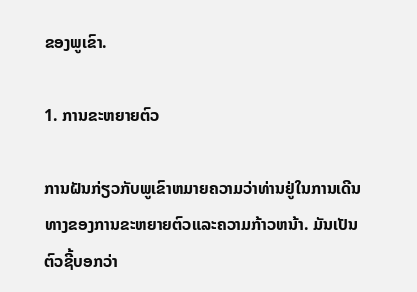ຂອງພູເຂົາ.

1. ການຂະຫຍາຍຕົວ

ການຝັນກ່ຽວກັບພູເຂົາຫມາຍຄວາມວ່າທ່ານຢູ່ໃນການເດີນທາງຂອງການຂະຫຍາຍຕົວແລະຄວາມກ້າວຫນ້າ. ມັນເປັນຕົວຊີ້ບອກວ່າ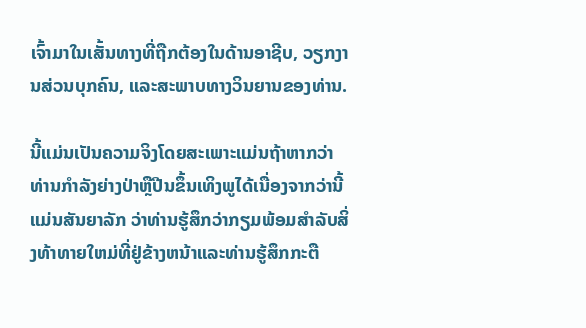ເຈົ້າມາໃນເສັ້ນທາງທີ່ຖືກຕ້ອງໃນດ້ານອາຊີບ, ວຽກງານສ່ວນບຸກຄົນ, ແລະສະພາບທາງວິນຍານຂອງທ່ານ.

ນີ້ແມ່ນເປັນຄວາມຈິງໂດຍສະເພາະແມ່ນຖ້າຫາກວ່າທ່ານກໍາລັງຍ່າງປ່າຫຼືປີນຂຶ້ນເທິງພູໄດ້ເນື່ອງຈາກວ່ານີ້ແມ່ນສັນຍາລັກ ວ່າທ່ານຮູ້ສຶກວ່າກຽມພ້ອມສໍາລັບສິ່ງທ້າທາຍໃຫມ່ທີ່ຢູ່ຂ້າງຫນ້າແລະທ່ານຮູ້ສຶກກະຕື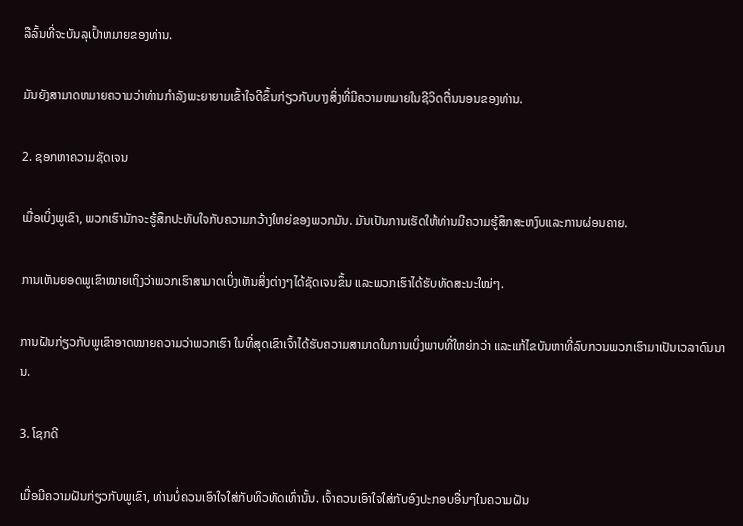ລືລົ້ນທີ່ຈະບັນລຸເປົ້າຫມາຍຂອງທ່ານ.

ມັນຍັງສາມາດຫມາຍຄວາມວ່າທ່ານກໍາລັງພະຍາຍາມເຂົ້າໃຈດີຂຶ້ນກ່ຽວກັບບາງສິ່ງທີ່ມີຄວາມຫມາຍໃນຊີວິດຕື່ນນອນຂອງທ່ານ.

2. ຊອກຫາຄວາມຊັດເຈນ

ເມື່ອເບິ່ງພູເຂົາ, ພວກເຮົາມັກຈະຮູ້ສຶກປະທັບໃຈກັບຄວາມກວ້າງໃຫຍ່ຂອງພວກມັນ. ມັນເປັນການເຮັດໃຫ້ທ່ານມີຄວາມຮູ້ສຶກສະຫງົບແລະການຜ່ອນຄາຍ.

ການເຫັນຍອດພູເຂົາໝາຍເຖິງວ່າພວກເຮົາສາມາດເບິ່ງເຫັນສິ່ງຕ່າງໆໄດ້ຊັດເຈນຂຶ້ນ ແລະພວກເຮົາໄດ້ຮັບທັດສະນະໃໝ່ໆ.

ການຝັນກ່ຽວກັບພູເຂົາອາດໝາຍຄວາມວ່າພວກເຮົາ ໃນທີ່ສຸດເຂົາເຈົ້າໄດ້ຮັບຄວາມສາມາດໃນການເບິ່ງພາບທີ່ໃຫຍ່ກວ່າ ແລະແກ້ໄຂບັນຫາທີ່ລົບກວນພວກເຮົາມາເປັນເວລາດົນນານ.

3. ໂຊກດີ

ເມື່ອມີຄວາມຝັນກ່ຽວກັບພູເຂົາ, ທ່ານບໍ່ຄວນເອົາໃຈໃສ່ກັບທິວທັດເທົ່ານັ້ນ. ເຈົ້າຄວນເອົາໃຈໃສ່ກັບອົງປະກອບອື່ນໆໃນຄວາມຝັນ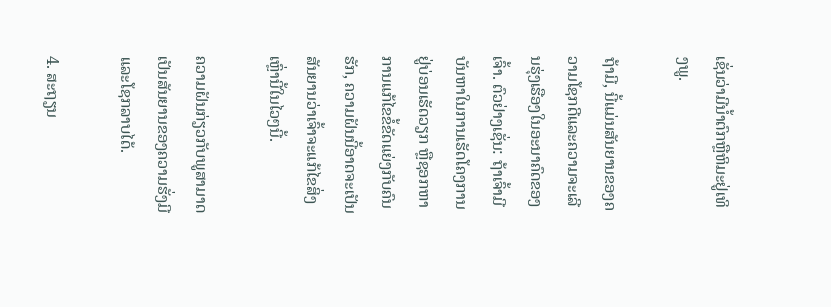ເຊັ່ນວ່າມີນໍ້າຕົກຫຼືຫິມະຢູ່ເທິງພູ.

ຖ້າມີ, ນີ້ແມ່ນສັນຍານຂອງຄວາມໂຊກດີແລະຄວາມຈະເລີນຮຸ່ງເຮືອງໃນອະນາຄົດຂອງເຈົ້າ. ຕົວຢ່າງເຊັ່ນ: ຖ້າເຈົ້າມີບັນຫາໃນການເຮັດໂຄງການຢູ່ບ່ອນເຮັດວຽກ ຫຼືຊອກຫາການແກ້ໄຂຂໍ້ຂັດແຍ່ງກັບຄົນຮັກ, ຄວາມຝັນນີ້ອາດຈະເປັນສັນຍານວ່າເຈົ້າຈະແກ້ໄຂສິ່ງເຫຼົ່ານີ້ໃນໄວໆນີ້.

ຄວາມຝັນກ່ຽວກັບພູສາມາດເປັນສັນຍານຂອງຄວາມຮັ່ງມີ ແລະໂຊກລາບໄດ້.

4. ສະຖຽນ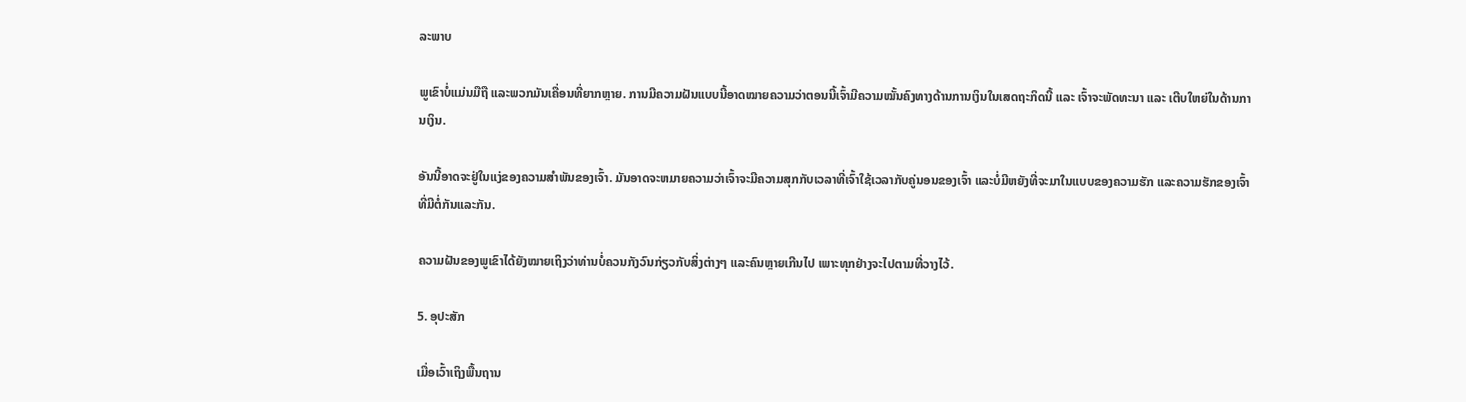ລະພາບ

ພູເຂົາບໍ່ແມ່ນມືຖື ແລະພວກມັນເຄື່ອນທີ່ຍາກຫຼາຍ. ການມີຄວາມຝັນແບບນີ້ອາດໝາຍຄວາມວ່າຕອນນີ້ເຈົ້າມີຄວາມໝັ້ນຄົງທາງດ້ານການເງິນໃນເສດຖະກິດນີ້ ແລະ ເຈົ້າຈະພັດທະນາ ແລະ ເຕີບໃຫຍ່ໃນດ້ານການເງິນ.

ອັນນີ້ອາດຈະຢູ່ໃນແງ່ຂອງຄວາມສຳພັນຂອງເຈົ້າ. ມັນອາດຈະຫມາຍຄວາມວ່າເຈົ້າຈະມີຄວາມສຸກກັບເວລາທີ່ເຈົ້າໃຊ້ເວລາກັບຄູ່ນອນຂອງເຈົ້າ ແລະບໍ່ມີຫຍັງທີ່ຈະມາໃນແບບຂອງຄວາມຮັກ ແລະຄວາມຮັກຂອງເຈົ້າທີ່ມີຕໍ່ກັນແລະກັນ.

ຄວາມຝັນຂອງພູເຂົາໄດ້ຍັງໝາຍເຖິງວ່າທ່ານບໍ່ຄວນກັງວົນກ່ຽວກັບສິ່ງຕ່າງໆ ແລະຄົນຫຼາຍເກີນໄປ ເພາະທຸກຢ່າງຈະໄປຕາມທີ່ວາງໄວ້.

5. ອຸປະສັກ

ເມື່ອເວົ້າເຖິງພື້ນຖານ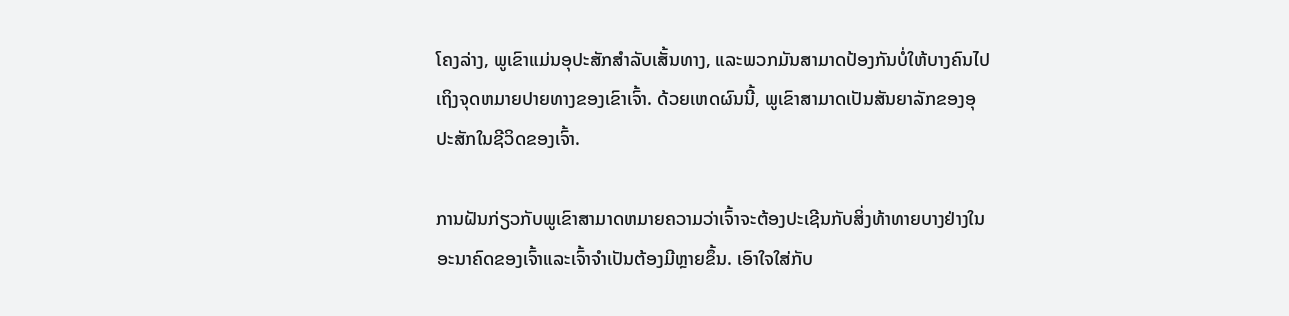ໂຄງລ່າງ, ພູເຂົາແມ່ນອຸປະສັກສໍາລັບເສັ້ນທາງ, ແລະພວກມັນສາມາດປ້ອງກັນບໍ່ໃຫ້ບາງຄົນໄປເຖິງຈຸດຫມາຍປາຍທາງຂອງເຂົາເຈົ້າ. ດ້ວຍເຫດຜົນນີ້, ພູເຂົາສາມາດເປັນສັນຍາລັກຂອງອຸປະສັກໃນຊີວິດຂອງເຈົ້າ.

ການຝັນກ່ຽວກັບພູເຂົາສາມາດຫມາຍຄວາມວ່າເຈົ້າຈະຕ້ອງປະເຊີນກັບສິ່ງທ້າທາຍບາງຢ່າງໃນອະນາຄົດຂອງເຈົ້າແລະເຈົ້າຈໍາເປັນຕ້ອງມີຫຼາຍຂຶ້ນ. ເອົາໃຈໃສ່ກັບ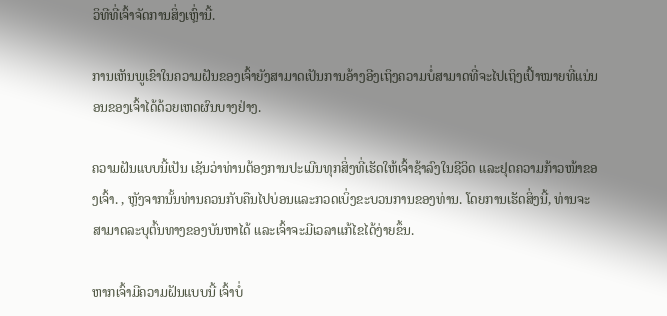ວິທີທີ່ເຈົ້າຈັດການສິ່ງເຫຼົ່ານີ້.

ການເຫັນພູເຂົາໃນຄວາມຝັນຂອງເຈົ້າຍັງສາມາດເປັນການອ້າງອີງເຖິງຄວາມບໍ່ສາມາດທີ່ຈະໄປເຖິງເປົ້າໝາຍທີ່ແນ່ນອນຂອງເຈົ້າໄດ້ດ້ວຍເຫດຜົນບາງຢ່າງ.

ຄວາມຝັນແບບນີ້ເປັນ ເຊັນວ່າທ່ານຕ້ອງການປະເມີນທຸກສິ່ງທີ່ເຮັດໃຫ້ເຈົ້າຊ້າລົງໃນຊີວິດ ແລະຢຸດຄວາມກ້າວໜ້າຂອງເຈົ້າ. , ຫຼັງຈາກນັ້ນທ່ານຄວນກັບຄືນໄປບ່ອນແລະກວດເບິ່ງຂະບວນການຂອງທ່ານ. ໂດຍການເຮັດສິ່ງນີ້, ທ່ານຈະສາມາດລະບຸຕົ້ນທາງຂອງບັນຫາໄດ້ ແລະເຈົ້າຈະມີເວລາແກ້ໄຂໄດ້ງ່າຍຂຶ້ນ.

ຫາກເຈົ້າມີຄວາມຝັນແບບນີ້ ເຈົ້າບໍ່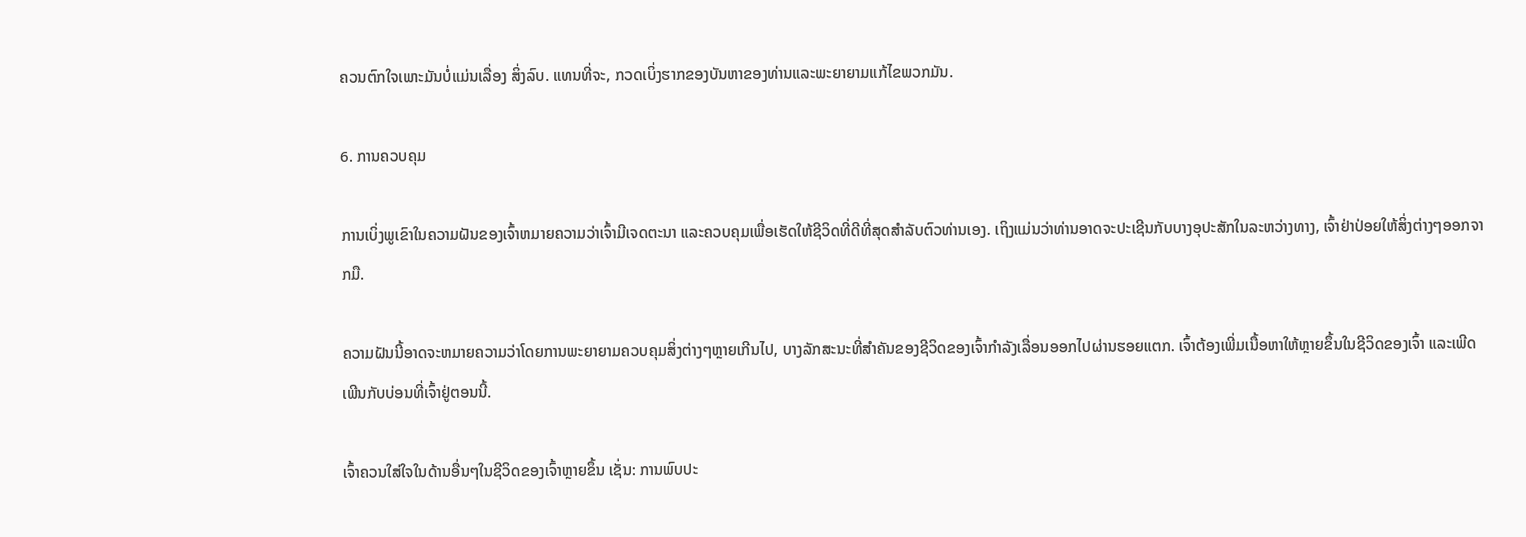ຄວນຕົກໃຈເພາະມັນບໍ່ແມ່ນເລື່ອງ ສິ່ງລົບ. ແທນທີ່ຈະ, ກວດເບິ່ງຮາກຂອງບັນຫາຂອງທ່ານແລະພະຍາຍາມແກ້ໄຂພວກມັນ.

6. ການຄວບຄຸມ

ການເບິ່ງພູເຂົາໃນຄວາມຝັນຂອງເຈົ້າຫມາຍຄວາມວ່າເຈົ້າມີເຈດຕະນາ ແລະຄວບຄຸມເພື່ອເຮັດໃຫ້ຊີວິດທີ່ດີທີ່ສຸດສໍາລັບຕົວທ່ານເອງ. ເຖິງແມ່ນວ່າທ່ານອາດຈະປະເຊີນກັບບາງອຸປະສັກໃນລະຫວ່າງທາງ, ເຈົ້າຢ່າປ່ອຍໃຫ້ສິ່ງຕ່າງໆອອກຈາກມື.

ຄວາມຝັນນີ້ອາດຈະຫມາຍຄວາມວ່າໂດຍການພະຍາຍາມຄວບຄຸມສິ່ງຕ່າງໆຫຼາຍເກີນໄປ, ບາງລັກສະນະທີ່ສໍາຄັນຂອງຊີວິດຂອງເຈົ້າກໍາລັງເລື່ອນອອກໄປຜ່ານຮອຍແຕກ. ເຈົ້າຕ້ອງເພີ່ມເນື້ອຫາໃຫ້ຫຼາຍຂຶ້ນໃນຊີວິດຂອງເຈົ້າ ແລະເພີດເພີນກັບບ່ອນທີ່ເຈົ້າຢູ່ຕອນນີ້.

ເຈົ້າຄວນໃສ່ໃຈໃນດ້ານອື່ນໆໃນຊີວິດຂອງເຈົ້າຫຼາຍຂຶ້ນ ເຊັ່ນ: ການພົບປະ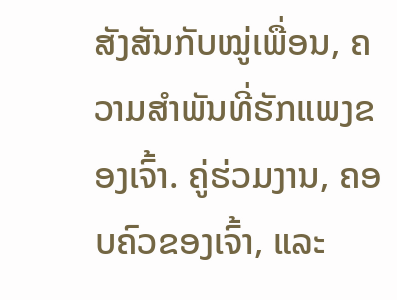ສັງສັນກັບໝູ່ເພື່ອນ, ຄວາມສຳພັນທີ່ຮັກແພງຂອງເຈົ້າ. ຄູ່ຮ່ວມງານ, ຄອບຄົວຂອງເຈົ້າ, ແລະ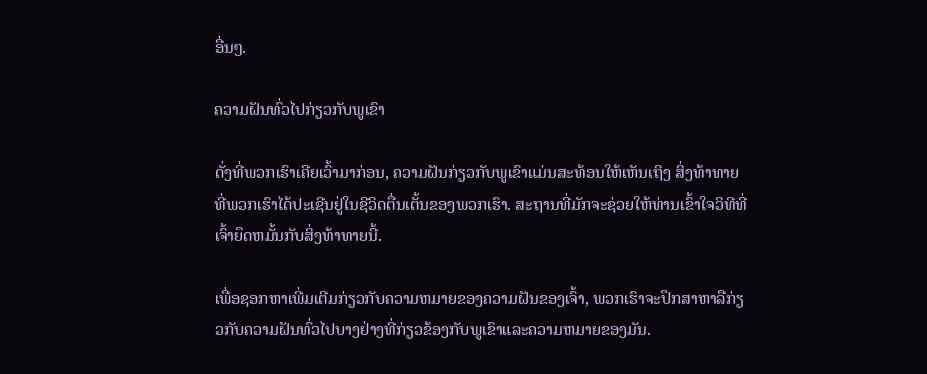ອື່ນໆ.

ຄວາມຝັນທົ່ວໄປກ່ຽວກັບພູເຂົາ

ດັ່ງທີ່ພວກເຮົາເຄີຍເວົ້າມາກ່ອນ, ຄວາມຝັນກ່ຽວກັບພູເຂົາແມ່ນສະທ້ອນໃຫ້ເຫັນເຖິງ ສິ່ງທ້າທາຍທີ່ພວກເຮົາໄດ້ປະເຊີນຢູ່ໃນຊີວິດຕື່ນເຕັ້ນຂອງພວກເຮົາ. ສະຖານທີ່ມັກຈະຊ່ວຍໃຫ້ທ່ານເຂົ້າໃຈວິທີທີ່ເຈົ້າຍຶດຫມັ້ນກັບສິ່ງທ້າທາຍນີ້.

ເພື່ອຊອກຫາເພີ່ມເຕີມກ່ຽວກັບຄວາມຫມາຍຂອງຄວາມຝັນຂອງເຈົ້າ, ພວກເຮົາຈະປຶກສາຫາລືກ່ຽວກັບຄວາມຝັນທົ່ວໄປບາງຢ່າງທີ່ກ່ຽວຂ້ອງກັບພູເຂົາແລະຄວາມຫມາຍຂອງມັນ.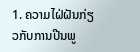1. ຄວາມໄຝ່ຝັນກ່ຽວກັບການປີນພູ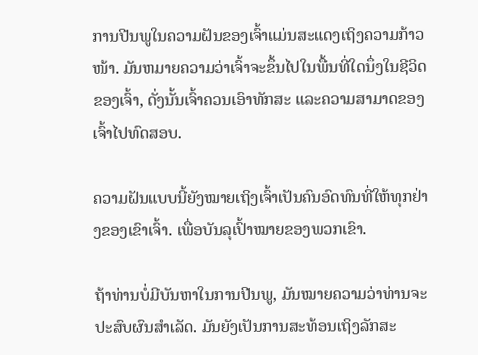ການປີນພູໃນຄວາມຝັນຂອງເຈົ້າແມ່ນສະແດງເຖິງຄວາມກ້າວໜ້າ. ມັນຫມາຍຄວາມວ່າເຈົ້າຈະຂຶ້ນໄປໃນພື້ນທີ່ໃດນຶ່ງໃນຊີວິດຂອງເຈົ້າ, ດັ່ງນັ້ນເຈົ້າຄວນເອົາທັກສະ ແລະຄວາມສາມາດຂອງເຈົ້າໄປທົດສອບ.

ຄວາມຝັນແບບນີ້ຍັງໝາຍເຖິງເຈົ້າເປັນຄົນອົດທົນທີ່ໃຫ້ທຸກຢ່າງຂອງເຂົາເຈົ້າ. ເພື່ອບັນລຸເປົ້າໝາຍຂອງພວກເຂົາ.

ຖ້າທ່ານບໍ່ມີບັນຫາໃນການປີນພູ, ມັນໝາຍຄວາມວ່າທ່ານຈະປະສົບຜົນສໍາເລັດ. ມັນຍັງເປັນການສະທ້ອນເຖິງລັກສະ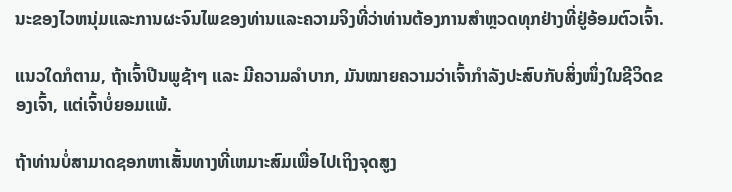ນະຂອງໄວຫນຸ່ມແລະການຜະຈົນໄພຂອງທ່ານແລະຄວາມຈິງທີ່ວ່າທ່ານຕ້ອງການສຳຫຼວດທຸກຢ່າງທີ່ຢູ່ອ້ອມຕົວເຈົ້າ.

ແນວໃດກໍຕາມ, ຖ້າເຈົ້າປີນພູຊ້າໆ ແລະ ມີຄວາມລຳບາກ, ມັນໝາຍຄວາມວ່າເຈົ້າກຳລັງປະສົບກັບສິ່ງໜຶ່ງໃນຊີວິດຂອງເຈົ້າ, ແຕ່ເຈົ້າບໍ່ຍອມແພ້.

ຖ້າທ່ານບໍ່ສາມາດຊອກຫາເສັ້ນທາງທີ່ເຫມາະສົມເພື່ອໄປເຖິງຈຸດສູງ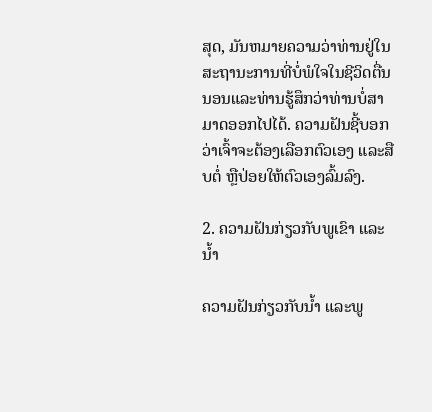ສຸດ, ມັນຫມາຍຄວາມວ່າທ່ານຢູ່ໃນສະຖານະການທີ່ບໍ່ພໍໃຈໃນຊີວິດຕື່ນນອນແລະທ່ານຮູ້ສຶກວ່າທ່ານບໍ່ສາມາດອອກໄປໄດ້. ຄວາມຝັນຊີ້ບອກວ່າເຈົ້າຈະຕ້ອງເລືອກຕົວເອງ ແລະສືບຕໍ່ ຫຼືປ່ອຍໃຫ້ຕົວເອງລົ້ມລົງ.

2. ຄວາມຝັນກ່ຽວກັບພູເຂົາ ແລະນໍ້າ

ຄວາມຝັນກ່ຽວກັບນໍ້າ ແລະພູ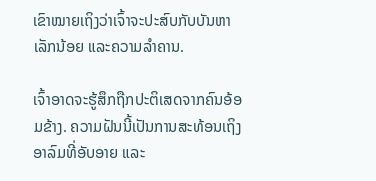ເຂົາໝາຍເຖິງວ່າເຈົ້າຈະປະສົບກັບບັນຫາເລັກນ້ອຍ ແລະຄວາມລຳຄານ.

ເຈົ້າອາດຈະຮູ້ສຶກຖືກປະຕິເສດຈາກຄົນອ້ອມຂ້າງ. ຄວາມຝັນນີ້ເປັນການສະທ້ອນເຖິງອາລົມທີ່ອັບອາຍ ແລະ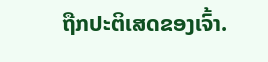ຖືກປະຕິເສດຂອງເຈົ້າ.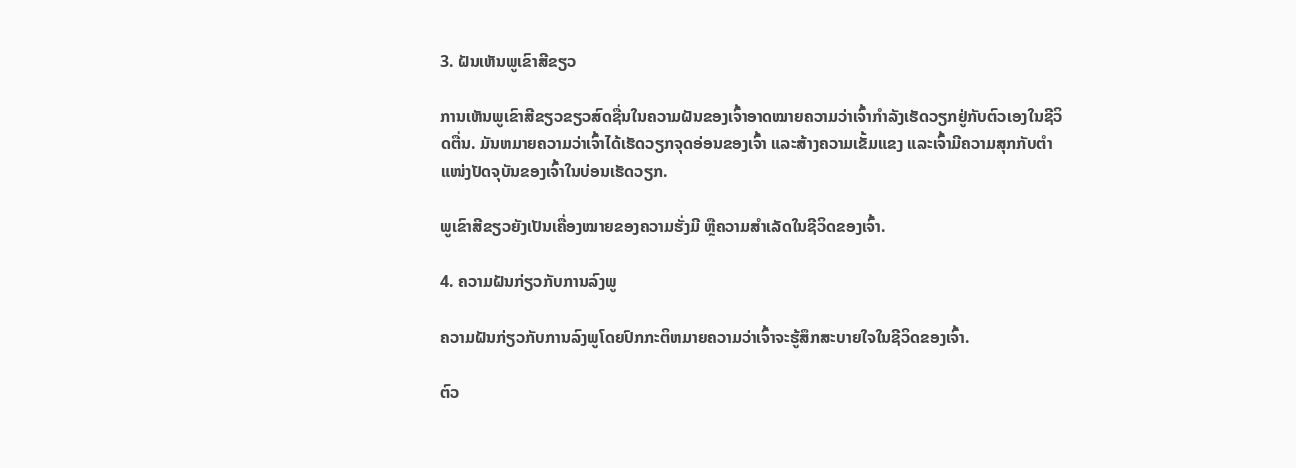3. ຝັນເຫັນພູເຂົາສີຂຽວ

ການເຫັນພູເຂົາສີຂຽວຂຽວສົດຊື່ນໃນຄວາມຝັນຂອງເຈົ້າອາດໝາຍຄວາມວ່າເຈົ້າກຳລັງເຮັດວຽກຢູ່ກັບຕົວເອງໃນຊີວິດຕື່ນ. ມັນຫມາຍຄວາມວ່າເຈົ້າໄດ້ເຮັດວຽກຈຸດອ່ອນຂອງເຈົ້າ ແລະສ້າງຄວາມເຂັ້ມແຂງ ແລະເຈົ້າມີຄວາມສຸກກັບຕໍາແໜ່ງປັດຈຸບັນຂອງເຈົ້າໃນບ່ອນເຮັດວຽກ.

ພູເຂົາສີຂຽວຍັງເປັນເຄື່ອງໝາຍຂອງຄວາມຮັ່ງມີ ຫຼືຄວາມສໍາເລັດໃນຊີວິດຂອງເຈົ້າ.

4. ຄວາມຝັນກ່ຽວກັບການລົງພູ

ຄວາມຝັນກ່ຽວກັບການລົງພູໂດຍປົກກະຕິຫມາຍຄວາມວ່າເຈົ້າຈະຮູ້ສຶກສະບາຍໃຈໃນຊີວິດຂອງເຈົ້າ.

ຕົວ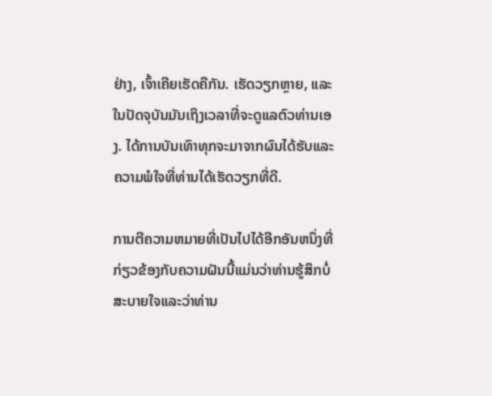ຢ່າງ, ເຈົ້າເຄີຍເຮັດຄືກັນ. ເຮັດວຽກຫຼາຍ, ແລະໃນປັດຈຸບັນມັນເຖິງເວລາທີ່ຈະດູແລຕົວທ່ານເອງ. ໄດ້ການບັນເທົາທຸກຈະມາຈາກຜົນໄດ້ຮັບແລະຄວາມພໍໃຈທີ່ທ່ານໄດ້ເຮັດວຽກທີ່ດີ.

ການຕີຄວາມຫມາຍທີ່ເປັນໄປໄດ້ອີກອັນຫນຶ່ງທີ່ກ່ຽວຂ້ອງກັບຄວາມຝັນນີ້ແມ່ນວ່າທ່ານຮູ້ສຶກບໍ່ສະບາຍໃຈແລະວ່າທ່ານ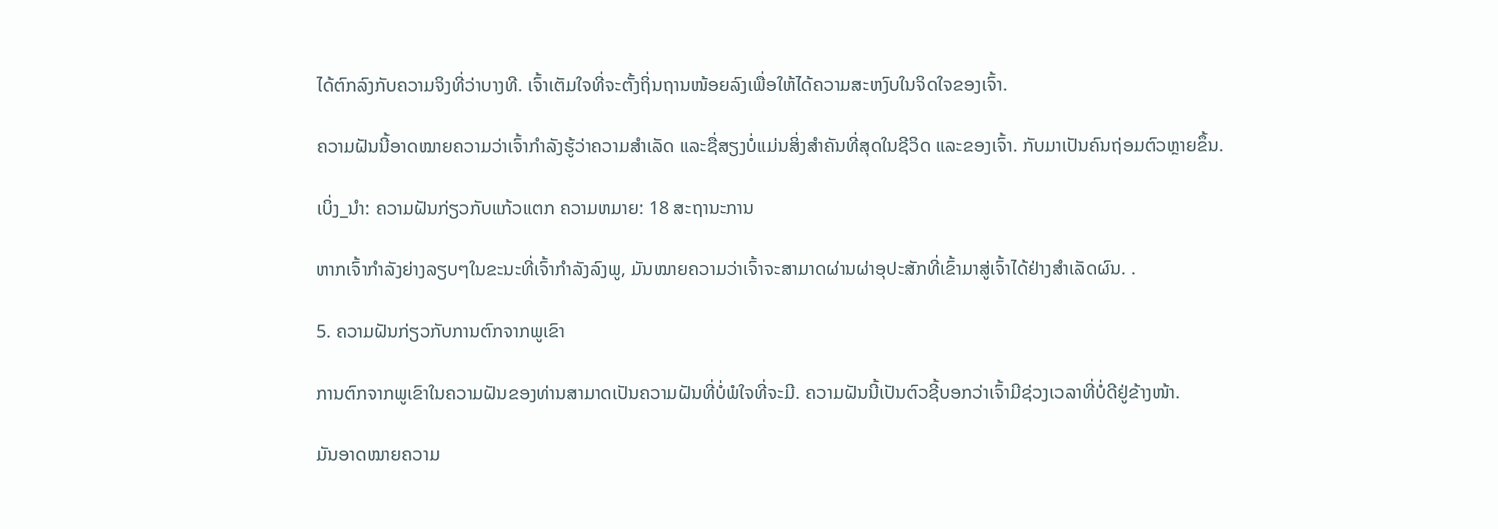ໄດ້ຕົກລົງກັບຄວາມຈິງທີ່ວ່າບາງທີ. ເຈົ້າເຕັມໃຈທີ່ຈະຕັ້ງຖິ່ນຖານໜ້ອຍລົງເພື່ອໃຫ້ໄດ້ຄວາມສະຫງົບໃນຈິດໃຈຂອງເຈົ້າ.

ຄວາມຝັນນີ້ອາດໝາຍຄວາມວ່າເຈົ້າກຳລັງຮູ້ວ່າຄວາມສຳເລັດ ແລະຊື່ສຽງບໍ່ແມ່ນສິ່ງສຳຄັນທີ່ສຸດໃນຊີວິດ ແລະຂອງເຈົ້າ. ກັບມາເປັນຄົນຖ່ອມຕົວຫຼາຍຂຶ້ນ.

ເບິ່ງ_ນຳ: ຄວາມຝັນກ່ຽວກັບແກ້ວແຕກ ຄວາມຫມາຍ: 18 ສະຖານະການ

ຫາກເຈົ້າກຳລັງຍ່າງລຽບໆໃນຂະນະທີ່ເຈົ້າກຳລັງລົງພູ, ມັນໝາຍຄວາມວ່າເຈົ້າຈະສາມາດຜ່ານຜ່າອຸປະສັກທີ່ເຂົ້າມາສູ່ເຈົ້າໄດ້ຢ່າງສຳເລັດຜົນ. .

5. ຄວາມຝັນກ່ຽວກັບການຕົກຈາກພູເຂົາ

ການຕົກຈາກພູເຂົາໃນຄວາມຝັນຂອງທ່ານສາມາດເປັນຄວາມຝັນທີ່ບໍ່ພໍໃຈທີ່ຈະມີ. ຄວາມຝັນນີ້ເປັນຕົວຊີ້ບອກວ່າເຈົ້າມີຊ່ວງເວລາທີ່ບໍ່ດີຢູ່ຂ້າງໜ້າ.

ມັນອາດໝາຍຄວາມ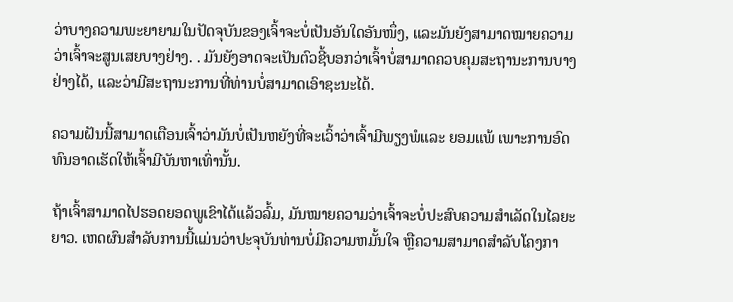ວ່າບາງຄວາມພະຍາຍາມໃນປັດຈຸບັນຂອງເຈົ້າຈະບໍ່ເປັນອັນໃດອັນໜຶ່ງ, ແລະມັນຍັງສາມາດໝາຍຄວາມວ່າເຈົ້າຈະສູນເສຍບາງຢ່າງ. . ມັນຍັງອາດຈະເປັນຕົວຊີ້ບອກວ່າເຈົ້າບໍ່ສາມາດຄວບຄຸມສະຖານະການບາງຢ່າງໄດ້, ແລະວ່າມີສະຖານະການທີ່ທ່ານບໍ່ສາມາດເອົາຊະນະໄດ້.

ຄວາມຝັນນີ້ສາມາດເຕືອນເຈົ້າວ່າມັນບໍ່ເປັນຫຍັງທີ່ຈະເວົ້າວ່າເຈົ້າມີພຽງພໍແລະ ຍອມແພ້ ເພາະການອົດທົນອາດເຮັດໃຫ້ເຈົ້າມີບັນຫາເທົ່ານັ້ນ.

ຖ້າເຈົ້າສາມາດໄປຮອດຍອດພູເຂົາໄດ້ແລ້ວລົ້ມ, ມັນໝາຍຄວາມວ່າເຈົ້າຈະບໍ່ປະສົບຄວາມສຳເລັດໃນໄລຍະຍາວ. ເຫດຜົນສໍາລັບການນີ້ແມ່ນວ່າປະຈຸບັນທ່ານບໍ່ມີຄວາມຫມັ້ນໃຈ ຫຼືຄວາມສາມາດສໍາລັບໂຄງກາ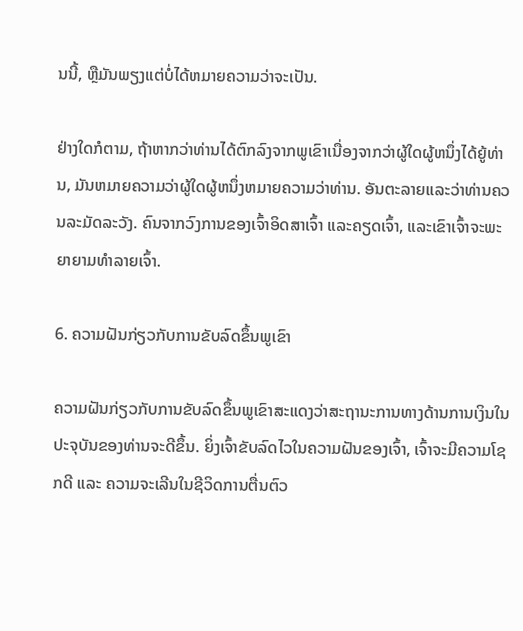ນນີ້, ຫຼືມັນພຽງແຕ່ບໍ່ໄດ້ຫມາຍຄວາມວ່າຈະເປັນ.

ຢ່າງໃດກໍຕາມ, ຖ້າຫາກວ່າທ່ານໄດ້ຕົກລົງຈາກພູເຂົາເນື່ອງຈາກວ່າຜູ້ໃດຜູ້ຫນຶ່ງໄດ້ຍູ້ທ່ານ, ມັນຫມາຍຄວາມວ່າຜູ້ໃດຜູ້ຫນຶ່ງຫມາຍຄວາມວ່າທ່ານ. ອັນຕະລາຍແລະວ່າທ່ານຄວນລະມັດລະວັງ. ຄົນຈາກວົງການຂອງເຈົ້າອິດສາເຈົ້າ ແລະຄຽດເຈົ້າ, ແລະເຂົາເຈົ້າຈະພະຍາຍາມທຳລາຍເຈົ້າ.

6. ຄວາມຝັນກ່ຽວກັບການຂັບລົດຂຶ້ນພູເຂົາ

ຄວາມຝັນກ່ຽວກັບການຂັບລົດຂຶ້ນພູເຂົາສະແດງວ່າສະຖານະການທາງດ້ານການເງິນໃນປະຈຸບັນຂອງທ່ານຈະດີຂຶ້ນ. ຍິ່ງເຈົ້າຂັບລົດໄວໃນຄວາມຝັນຂອງເຈົ້າ, ເຈົ້າຈະມີຄວາມໂຊກດີ ແລະ ຄວາມຈະເລີນໃນຊີວິດການຕື່ນຕົວ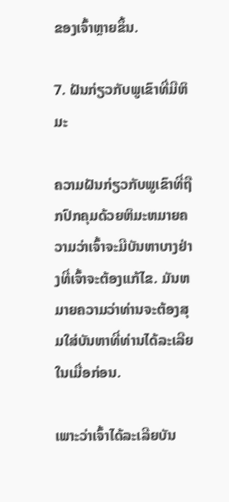ຂອງເຈົ້າຫຼາຍຂຶ້ນ.

7. ຝັນກ່ຽວກັບພູເຂົາທີ່ມີຫິມະ

ຄວາມຝັນກ່ຽວກັບພູເຂົາທີ່ຖືກປົກຄຸມດ້ວຍຫິມະຫມາຍຄວາມວ່າເຈົ້າຈະມີບັນຫາບາງຢ່າງທີ່ເຈົ້າຈະຕ້ອງແກ້ໄຂ. ມັນຫມາຍຄວາມວ່າທ່ານຈະຕ້ອງສຸມໃສ່ບັນຫາທີ່ທ່ານໄດ້ລະເລີຍໃນເມື່ອກ່ອນ.

ເພາະວ່າເຈົ້າໄດ້ລະເລີຍບັນ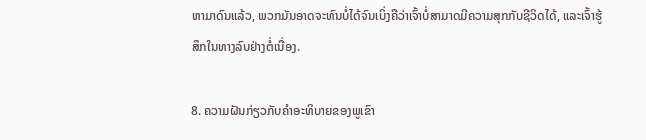ຫາມາດົນແລ້ວ, ພວກມັນອາດຈະທົນບໍ່ໄດ້ຈົນເບິ່ງຄືວ່າເຈົ້າບໍ່ສາມາດມີຄວາມສຸກກັບຊີວິດໄດ້, ແລະເຈົ້າຮູ້ສຶກໃນທາງລົບຢ່າງຕໍ່ເນື່ອງ.

8. ຄວາມຝັນກ່ຽວກັບຄຳອະທິບາຍຂອງພູເຂົາ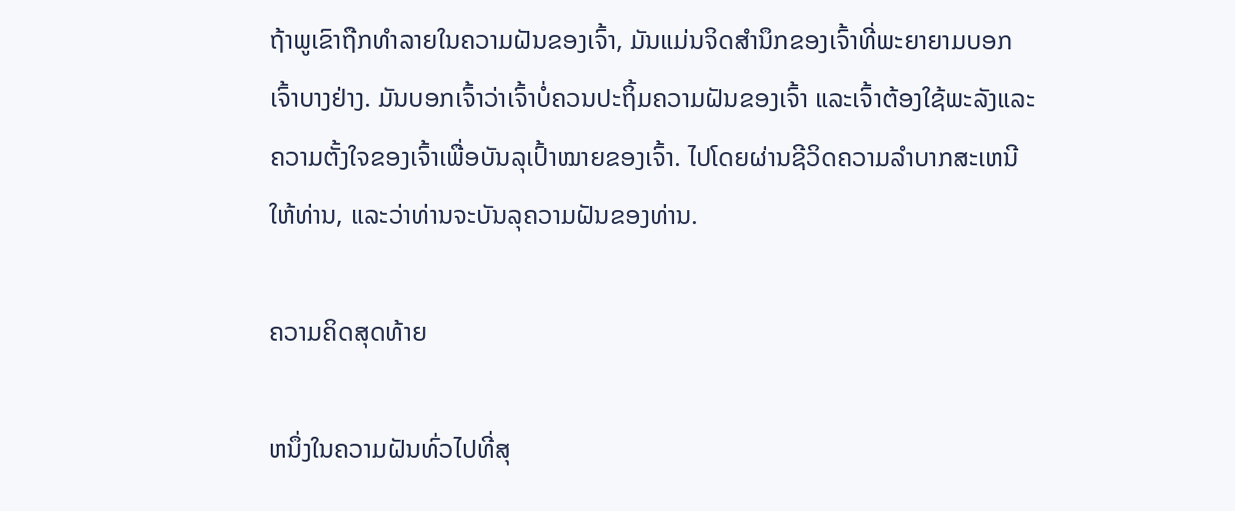ຖ້າພູເຂົາຖືກທຳລາຍໃນຄວາມຝັນຂອງເຈົ້າ, ມັນແມ່ນຈິດສຳນຶກຂອງເຈົ້າທີ່ພະຍາຍາມບອກເຈົ້າບາງຢ່າງ. ມັນບອກເຈົ້າວ່າເຈົ້າບໍ່ຄວນປະຖິ້ມຄວາມຝັນຂອງເຈົ້າ ແລະເຈົ້າຕ້ອງໃຊ້ພະລັງແລະຄວາມຕັ້ງໃຈຂອງເຈົ້າເພື່ອບັນລຸເປົ້າໝາຍຂອງເຈົ້າ. ໄປໂດຍຜ່ານຊີວິດຄວາມລໍາບາກສະເຫນີໃຫ້ທ່ານ, ແລະວ່າທ່ານຈະບັນລຸຄວາມຝັນຂອງທ່ານ.

ຄວາມຄິດສຸດທ້າຍ

ຫນຶ່ງໃນຄວາມຝັນທົ່ວໄປທີ່ສຸ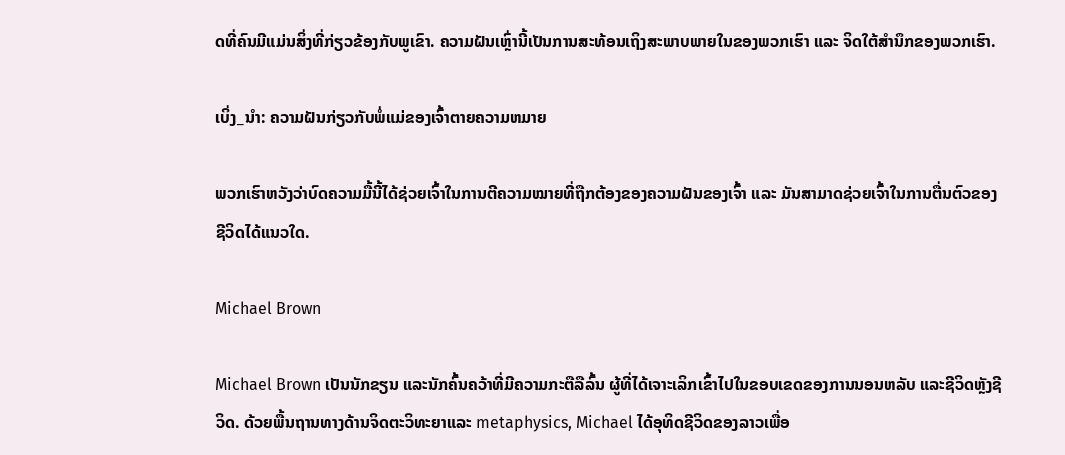ດທີ່ຄົນມີແມ່ນສິ່ງທີ່ກ່ຽວຂ້ອງກັບພູເຂົາ. ຄວາມຝັນເຫຼົ່ານີ້ເປັນການສະທ້ອນເຖິງສະພາບພາຍໃນຂອງພວກເຮົາ ແລະ ຈິດໃຕ້ສຳນຶກຂອງພວກເຮົາ.

ເບິ່ງ_ນຳ: ຄວາມຝັນກ່ຽວກັບພໍ່ແມ່ຂອງເຈົ້າຕາຍຄວາມຫມາຍ

ພວກເຮົາຫວັງວ່າບົດຄວາມມື້ນີ້ໄດ້ຊ່ວຍເຈົ້າໃນການຕີຄວາມໝາຍທີ່ຖືກຕ້ອງຂອງຄວາມຝັນຂອງເຈົ້າ ແລະ ມັນສາມາດຊ່ວຍເຈົ້າໃນການຕື່ນຕົວຂອງຊີວິດໄດ້ແນວໃດ.

Michael Brown

Michael Brown ເປັນນັກຂຽນ ແລະນັກຄົ້ນຄວ້າທີ່ມີຄວາມກະຕືລືລົ້ນ ຜູ້ທີ່ໄດ້ເຈາະເລິກເຂົ້າໄປໃນຂອບເຂດຂອງການນອນຫລັບ ແລະຊີວິດຫຼັງຊີວິດ. ດ້ວຍພື້ນຖານທາງດ້ານຈິດຕະວິທະຍາແລະ metaphysics, Michael ໄດ້ອຸທິດຊີວິດຂອງລາວເພື່ອ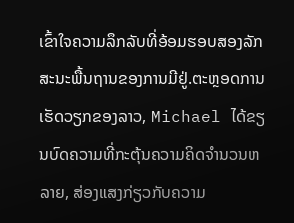ເຂົ້າໃຈຄວາມລຶກລັບທີ່ອ້ອມຮອບສອງລັກສະນະພື້ນຖານຂອງການມີຢູ່.ຕະຫຼອດການເຮັດວຽກຂອງລາວ, Michael ໄດ້ຂຽນບົດຄວາມທີ່ກະຕຸ້ນຄວາມຄິດຈໍານວນຫລາຍ, ສ່ອງແສງກ່ຽວກັບຄວາມ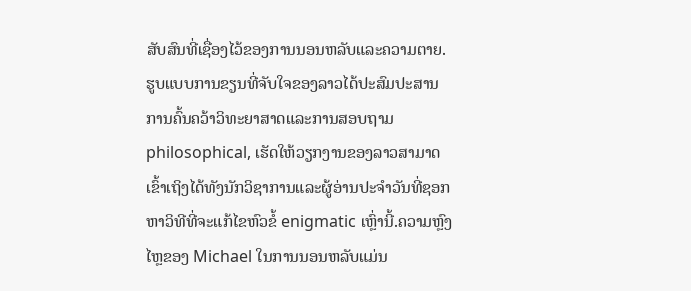ສັບສົນທີ່ເຊື່ອງໄວ້ຂອງການນອນຫລັບແລະຄວາມຕາຍ. ຮູບແບບການຂຽນທີ່ຈັບໃຈຂອງລາວໄດ້ປະສົມປະສານການຄົ້ນຄວ້າວິທະຍາສາດແລະການສອບຖາມ philosophical, ເຮັດໃຫ້ວຽກງານຂອງລາວສາມາດເຂົ້າເຖິງໄດ້ທັງນັກວິຊາການແລະຜູ້ອ່ານປະຈໍາວັນທີ່ຊອກຫາວິທີທີ່ຈະແກ້ໄຂຫົວຂໍ້ enigmatic ເຫຼົ່ານີ້.ຄວາມຫຼົງໄຫຼຂອງ Michael ໃນການນອນຫລັບແມ່ນ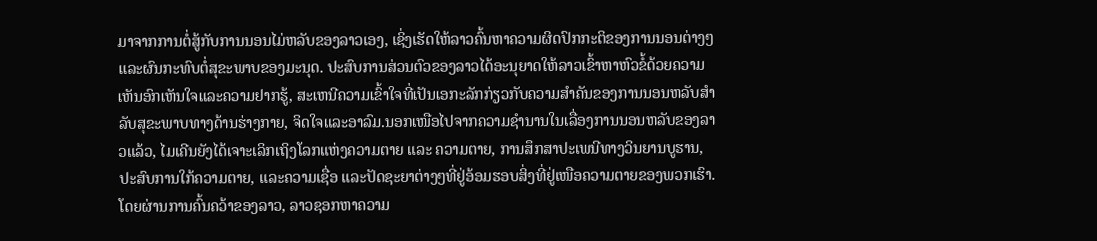ມາຈາກການຕໍ່ສູ້ກັບການນອນໄມ່ຫລັບຂອງລາວເອງ, ເຊິ່ງເຮັດໃຫ້ລາວຄົ້ນຫາຄວາມຜິດປົກກະຕິຂອງການນອນຕ່າງໆແລະຜົນກະທົບຕໍ່ສຸຂະພາບຂອງມະນຸດ. ປະສົບການສ່ວນຕົວຂອງລາວໄດ້ອະນຸຍາດໃຫ້ລາວເຂົ້າຫາຫົວຂໍ້ດ້ວຍຄວາມເຫັນອົກເຫັນໃຈແລະຄວາມຢາກຮູ້, ສະເຫນີຄວາມເຂົ້າໃຈທີ່ເປັນເອກະລັກກ່ຽວກັບຄວາມສໍາຄັນຂອງການນອນຫລັບສໍາລັບສຸຂະພາບທາງດ້ານຮ່າງກາຍ, ຈິດໃຈແລະອາລົມ.ນອກເໜືອໄປຈາກຄວາມຊຳນານໃນເລື່ອງການນອນຫລັບຂອງລາວແລ້ວ, ໄມເຄີນຍັງໄດ້ເຈາະເລິກເຖິງໂລກແຫ່ງຄວາມຕາຍ ແລະ ຄວາມຕາຍ, ການສຶກສາປະເພນີທາງວິນຍານບູຮານ, ປະສົບການໃກ້ຄວາມຕາຍ, ແລະຄວາມເຊື່ອ ແລະປັດຊະຍາຕ່າງໆທີ່ຢູ່ອ້ອມຮອບສິ່ງທີ່ຢູ່ເໜືອຄວາມຕາຍຂອງພວກເຮົາ. ໂດຍຜ່ານການຄົ້ນຄວ້າຂອງລາວ, ລາວຊອກຫາຄວາມ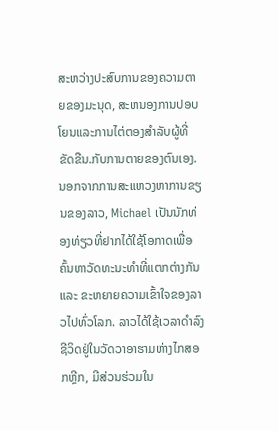ສະຫວ່າງປະສົບການຂອງຄວາມຕາຍຂອງມະນຸດ, ສະຫນອງການປອບໂຍນແລະການໄຕ່ຕອງສໍາລັບຜູ້ທີ່ຂັດຂືນ.ກັບການຕາຍຂອງຕົນເອງ.ນອກຈາກການສະແຫວງຫາການຂຽນຂອງລາວ, Michael ເປັນນັກທ່ອງທ່ຽວທີ່ຢາກໄດ້ໃຊ້ໂອກາດເພື່ອຄົ້ນຫາວັດທະນະທຳທີ່ແຕກຕ່າງກັນ ແລະ ຂະຫຍາຍຄວາມເຂົ້າໃຈຂອງລາວໄປທົ່ວໂລກ. ລາວໄດ້ໃຊ້ເວລາດໍາລົງຊີວິດຢູ່ໃນວັດວາອາຮາມຫ່າງໄກສອກຫຼີກ, ມີສ່ວນຮ່ວມໃນ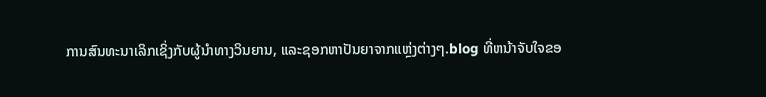ການສົນທະນາເລິກເຊິ່ງກັບຜູ້ນໍາທາງວິນຍານ, ແລະຊອກຫາປັນຍາຈາກແຫຼ່ງຕ່າງໆ.blog ທີ່ຫນ້າຈັບໃຈຂອ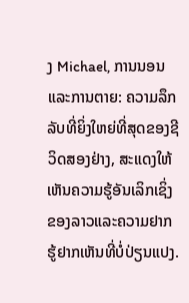ງ Michael, ການນອນແລະການຕາຍ: ຄວາມລຶກລັບທີ່ຍິ່ງໃຫຍ່ທີ່ສຸດຂອງຊີວິດສອງຢ່າງ, ສະແດງໃຫ້ເຫັນຄວາມຮູ້ອັນເລິກເຊິ່ງຂອງລາວແລະຄວາມຢາກຮູ້ຢາກເຫັນທີ່ບໍ່ປ່ຽນແປງ.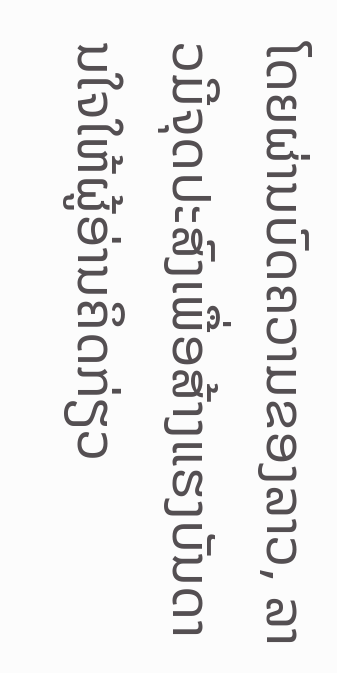ໂດຍຜ່ານບົດຄວາມຂອງລາວ, ລາວມີຈຸດປະສົງເພື່ອສ້າງແຮງບັນດານໃຈໃຫ້ຜູ້ອ່ານຄິດກ່ຽວ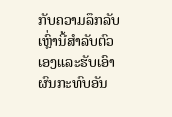ກັບຄວາມລຶກລັບເຫຼົ່ານີ້ສໍາລັບຕົວເອງແລະຮັບເອົາຜົນກະທົບອັນ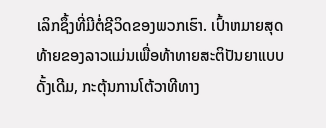ເລິກຊຶ້ງທີ່ມີຕໍ່ຊີວິດຂອງພວກເຮົາ. ເປົ້າຫມາຍສຸດທ້າຍຂອງລາວແມ່ນເພື່ອທ້າທາຍສະຕິປັນຍາແບບດັ້ງເດີມ, ກະຕຸ້ນການໂຕ້ວາທີທາງ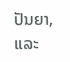ປັນຍາ, ແລະ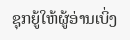ຊຸກຍູ້ໃຫ້ຜູ້ອ່ານເບິ່ງ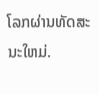ໂລກຜ່ານທັດສະນະໃຫມ່.